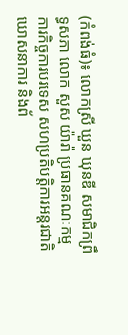(កំពង់ធំ)៖ លោកស្រី ឃួន ឃុនឌី សមាជិកព្រឹទ្ធសភា លោក សួស យ៉ារ៉ា ប្រធានគណៈកម្មការកិច្ចការបរទេស សហប្រតិបត្តិការអន្តរជាតិ ឃោសនាការ និងព័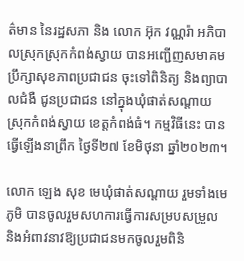ត៌មាន នៃរដ្ឋសភា និង លោក អ៊ុក វណ្ណរ៉ា អភិបាលស្រុកស្រុកកំពង់ស្វាយ បានអញ្ជើញសមាគមប្រឹក្សាសុខភាពប្រជាជន ចុះទៅពិនិត្យ និងព្យាបាលជំងឺ ជូនប្រជាជន នៅក្នុងឃុំផាត់សណ្តាយ ស្រុកកំពង់ស្វាយ ខេត្តកំពង់ធំ។ កម្មវិធីនេះ បានធ្វើឡើងនាព្រឹក ថ្ងៃទី២៧ ខែមិថុនា ឆ្នាំ២០២៣។

លោក ឡេង សុខ មេឃុំផាត់សណ្តាយ រួមទាំងមេភូមិ បានចូលរួមសហការធ្វើការសម្របសម្រួល និងអំពាវនាវឱ្យប្រជាជនមកចូលរួមពិនិ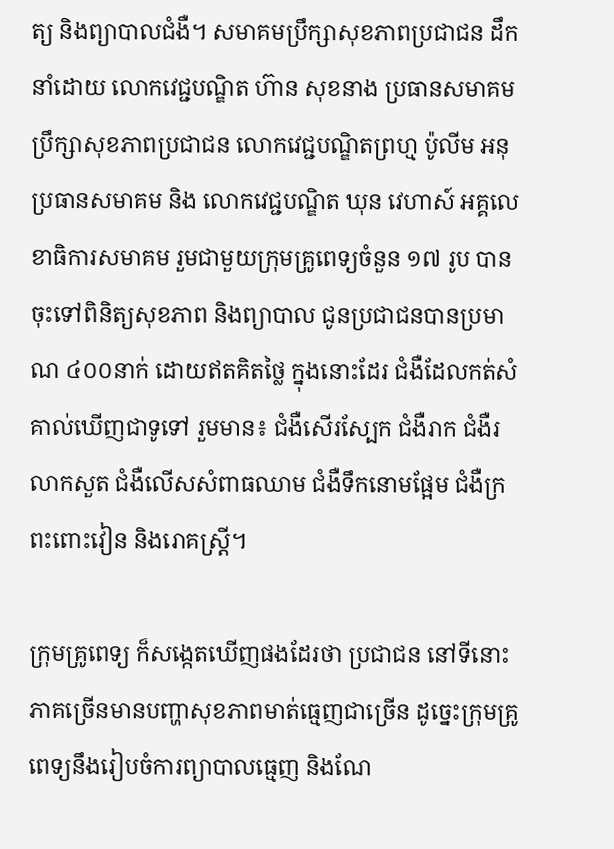ត្យ និងព្យាបាលជំងឺ។ សមាគមប្រឹក្សាសុខភាពប្រជាជន ដឹកនាំដោយ លោកវេជ្ជបណ្ឌិត ហ៊ាន សុខនាង ប្រធានសមាគមប្រឹក្សាសុខភាពប្រជាជន លោកវេជ្ជបណ្ឌិតព្រហ្ម ប៉ូលីម អនុប្រធានសមាគម និង លោកវេជ្ជបណ្ឌិត ឃុន វេហាស៍ អគ្គលេខាធិការសមាគម រួមជាមួយក្រុមគ្រូពេទ្យចំនួន ១៧ រូប បានចុះទៅពិនិត្យសុខភាព និងព្យាបាល ជូនប្រជាជនបានប្រមាណ ៤០០នាក់ ដោយឥតគិតថ្លៃ ក្នុងនោះដែរ ជំងឺដែលកត់សំគាល់ឃើញជាទូទៅ រួមមាន៖ ជំងឺសើរស្បែក ជំងឺរាក ជំងឺរលាកសួត ជំងឺលើសសំពាធឈាម ជំងឺទឹកនោមផ្អែម ជំងឺក្រពះពោះវៀន និងរោគស្ត្រី។

ក្រុមគ្រូពេទ្យ ក៏សង្កេតឃើញផងដែរថា ប្រជាជន នៅទីនោះ ភាគច្រើនមានបញ្ហាសុខភាពមាត់ធ្មេញជាច្រើន ដូច្នេះក្រុមគ្រូពេទ្យនឹងរៀបចំការព្យាបាលធ្មេញ និងណែ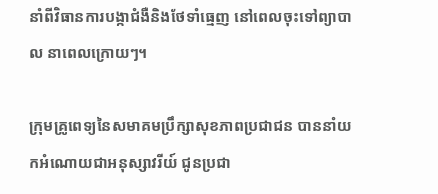នាំពីវិធានការបង្កាជំងឺនិងថែទាំធ្មេញ នៅពេលចុះទៅព្យាបាល នាពេលក្រោយៗ។

ក្រុមគ្រូពេទ្យនៃសមាគមប្រឹក្សាសុខភាពប្រជាជន បាននាំយកអំណោយជាអនុស្សាវរីយ៍ ជូនប្រជា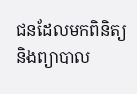ជនដែលមកពិនិត្យ និងព្យាបាល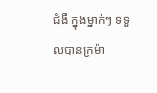ជំងឺ ក្នុងម្នាក់ៗ ទទួលបានក្រម៉ា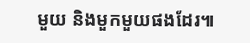មួយ និងមួកមួយផងដែរ៕